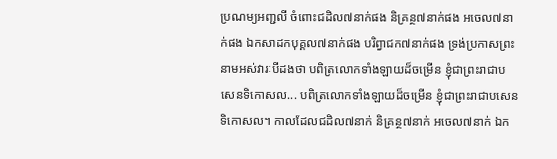ប្រណម្យអញ្ជលី ចំពោះជដិល៧នាក់ផង និគ្រន្ថ៧នាក់ផង អចេល៧នាក់ផង ឯកសាដកបុគ្គល៧នាក់ផង បរិព្វាជក៧នាក់ផង ទ្រង់ប្រកាសព្រះនាមអស់វារៈបីដងថា បពិត្រលោកទាំងឡាយដ៏ចម្រើន ខ្ញុំជាព្រះរាជាបសេនទិកោសល... បពិត្រលោកទាំងឡាយដ៏ចម្រើន ខ្ញុំជាព្រះរាជាបសេនទិកោសល។ កាលដែលជដិល៧នាក់ និគ្រន្ថ៧នាក់ អចេល៧នាក់ ឯក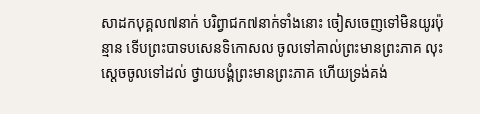សាដកបុគ្គល៧នាក់ បរិព្វាជក៧នាក់ទាំងនោះ ចៀសចេញទៅមិនយូរប៉ុន្មាន ទើបព្រះបាទបសេនទិកោសល ចូលទៅគាល់ព្រះមានព្រះភាគ លុះស្តេចចូលទៅដល់ ថ្វាយបង្គំព្រះមានព្រះភាគ ហើយទ្រង់គង់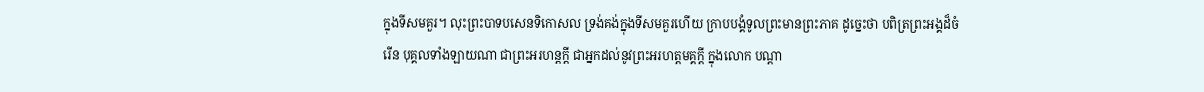ក្នុងទីសមគួរ។ លុះព្រះបាទបសេនទិកោសល ទ្រង់គង់ក្នុងទីសមគួរហើយ ក្រាបបង្គំទូលព្រះមានព្រះភាគ ដូច្នេះថា បពិត្រព្រះអង្គដ៏ចំរើន បុគ្គលទាំងឡាយណា ជាព្រះអរហន្តក្តី ជាអ្នកដល់នូវព្រះអរហត្តមគ្គក្តី ក្នុងលោក បណ្តា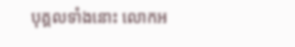បុគ្គលទាំងនោះ លោកអ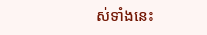ស់ទាំងនេះ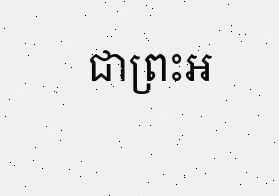ជាព្រះអ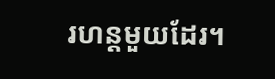រហន្តមួយដែរ។